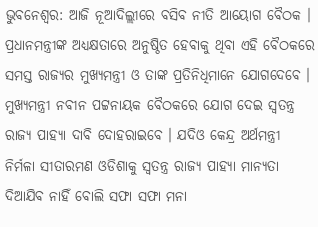ଭୁବନେଶ୍ବର: ଆଜି ନୂଆଦିଲ୍ଲୀରେ ବସିବ ନୀତି ଆୟୋଗ ବୈଠକ । ପ୍ରଧାନମନ୍ତ୍ରୀଙ୍କ ଅଧ୍ୟକ୍ଷତାରେ ଅନୁଷ୍ଠିତ ହେବାକୁ ଥିବା ଏହି ବୈଠକରେ ସମସ୍ତ ରାଜ୍ୟର ମୁଖ୍ୟମନ୍ତ୍ରୀ ଓ ତାଙ୍କ ପ୍ରତିନିଧିମାନେ ଯୋଗଦେବେ । ମୁଖ୍ୟମନ୍ତ୍ରୀ ନବୀନ ପଟ୍ଟନାୟକ ବୈଠକରେ ଯୋଗ ଦେଇ ସ୍ବତନ୍ତ୍ର ରାଜ୍ୟ ପାହ୍ୟା ଦାବି ଦୋହରାଇବେ । ଯଦିଓ କେନ୍ଦ୍ର ଅର୍ଥମନ୍ତ୍ରୀ ନିର୍ମଳା ସୀତାରମଣ ଓଡିଶାକୁ ସ୍ବତନ୍ତ୍ର ରାଜ୍ୟ ପାହ୍ୟା ମାନ୍ୟତା ଦିଆଯିବ ନାହିଁ ବୋଲି ସଫା ସଫା ମନା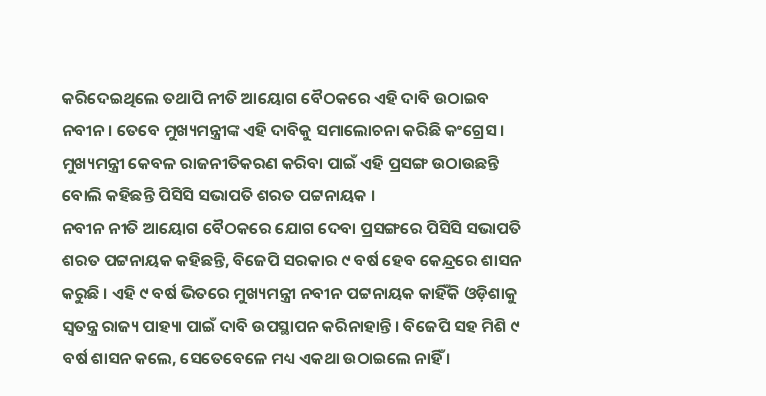କରିଦେଇଥିଲେ ତଥାପି ନୀତି ଆୟୋଗ ବୈଠକରେ ଏହି ଦାବି ଉଠାଇବ ନବୀନ । ତେବେ ମୁଖ୍ୟମନ୍ତ୍ରୀଙ୍କ ଏହି ଦାବିକୁ ସମାଲୋଚନା କରିଛି କଂଗ୍ରେସ । ମୁଖ୍ୟମନ୍ତ୍ରୀ କେବଳ ରାଜନୀତିକରଣ କରିବା ପାଇଁ ଏହି ପ୍ରସଙ୍ଗ ଉଠାଉଛନ୍ତି ବୋଲି କହିଛନ୍ତି ପିସିସି ସଭାପତି ଶରତ ପଟ୍ଟନାୟକ ।
ନବୀନ ନୀତି ଆୟୋଗ ବୈଠକରେ ଯୋଗ ଦେବା ପ୍ରସଙ୍ଗରେ ପିସିସି ସଭାପତି ଶରତ ପଟ୍ଟନାୟକ କହିଛନ୍ତି, ବିଜେପି ସରକାର ୯ ବର୍ଷ ହେବ କେନ୍ଦ୍ରରେ ଶାସନ କରୁଛି । ଏହି ୯ ବର୍ଷ ଭିତରେ ମୁଖ୍ୟମନ୍ତ୍ରୀ ନବୀନ ପଟ୍ଟନାୟକ କାହିଁକି ଓଡ଼ିଶାକୁ ସ୍ବତନ୍ତ୍ର ରାଜ୍ୟ ପାହ୍ୟା ପାଇଁ ଦାବି ଉପସ୍ଥାପନ କରିନାହାନ୍ତି । ବିଜେପି ସହ ମିଶି ୯ ବର୍ଷ ଶାସନ କଲେ, ସେତେବେଳେ ମଧ୍ୟ ଏକଥା ଉଠାଇଲେ ନାହିଁ ।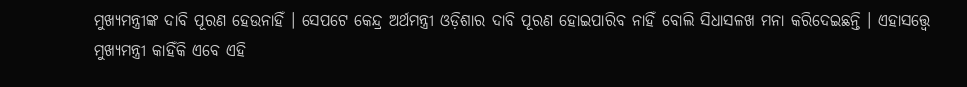ମୁଖ୍ୟମନ୍ତ୍ରୀଙ୍କ ଦାବି ପୂରଣ ହେଉନାହିଁ । ସେପଟେ କେନ୍ଦ୍ର ଅର୍ଥମନ୍ତ୍ରୀ ଓଡ଼ିଶାର ଦାବି ପୂରଣ ହୋଇପାରିବ ନାହିଁ ବୋଲି ସିଧାସଳଖ ମନା କରିଦେଇଛନ୍ତି । ଏହାସତ୍ତ୍ବେ ମୁଖ୍ୟମନ୍ତ୍ରୀ କାହିଁକି ଏବେ ଏହି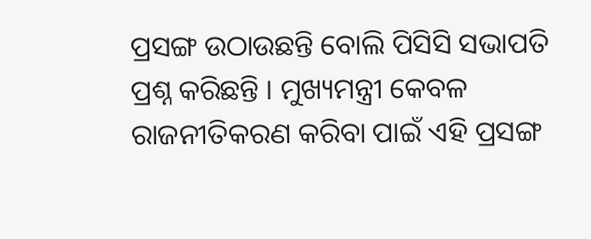ପ୍ରସଙ୍ଗ ଉଠାଉଛନ୍ତି ବୋଲି ପିସିସି ସଭାପତି ପ୍ରଶ୍ନ କରିଛନ୍ତି । ମୁଖ୍ୟମନ୍ତ୍ରୀ କେବଳ ରାଜନୀତିକରଣ କରିବା ପାଇଁ ଏହି ପ୍ରସଙ୍ଗ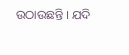ଉଠାଉଛନ୍ତି । ଯଦି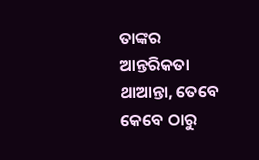ତାଙ୍କର ଆନ୍ତରିକତା ଥାଆନ୍ତା, ତେବେ କେବେ ଠାରୁ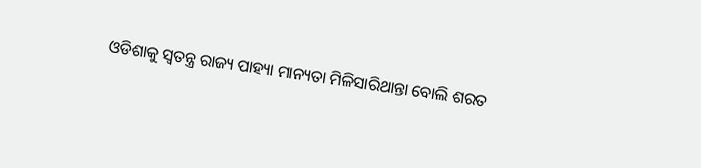ଓଡିଶାକୁ ସ୍ବତନ୍ତ୍ର ରାଜ୍ୟ ପାହ୍ୟା ମାନ୍ୟତା ମିଳିସାରିଥାନ୍ତା ବୋଲି ଶରତ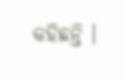କହିଛନ୍ତି ।